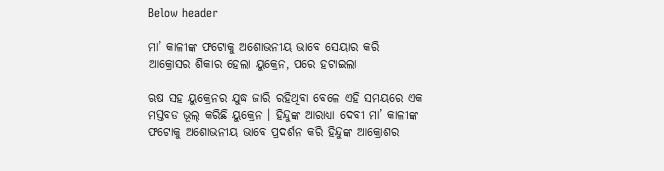Below header

ମା’ କାଳୀଙ୍କ ଫଟୋକୁ ଅଶୋଭନୀୟ ଭାବେ ସେୟାର କରି ଆକ୍ରୋସର ଶିକାର ହେଲା ୟୁକ୍ରେନ, ପରେ ହଟାଇଲା

ଋଷ ସହ ୟୁକ୍ରେନର ଯୁଦ୍ଧ ଜାରି ରହିଥିବା ବେଳେ ଏହି ସମୟରେ ଏକ ମସ୍ତବଡ ଭୂଲ୍‌ କରିଛି ୟୁକ୍ରେନ । ହିନ୍ଦୁଙ୍କ ଆରାଧ୍ୟା ଦେବୀ ମା’ କାଳୀଙ୍କ ଫଟୋକୁ ଅଶୋଭନୀୟ ଭାବେ ପ୍ରଦର୍ଶନ କରି ହିନ୍ଦୁଙ୍କ ଆକ୍ରୋଶର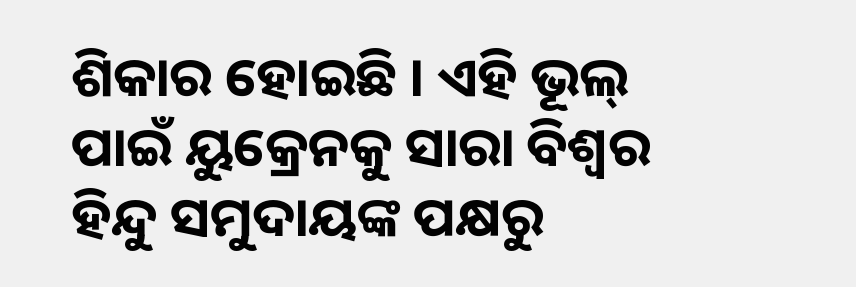ଶିକାର ହୋଇଛି । ଏହି ଭୂଲ୍‌ ପାଇଁ ୟୁକ୍ରେନକୁ ସାରା ବିଶ୍ୱର ହିନ୍ଦୁ ସମୁଦାୟଙ୍କ ପକ୍ଷରୁ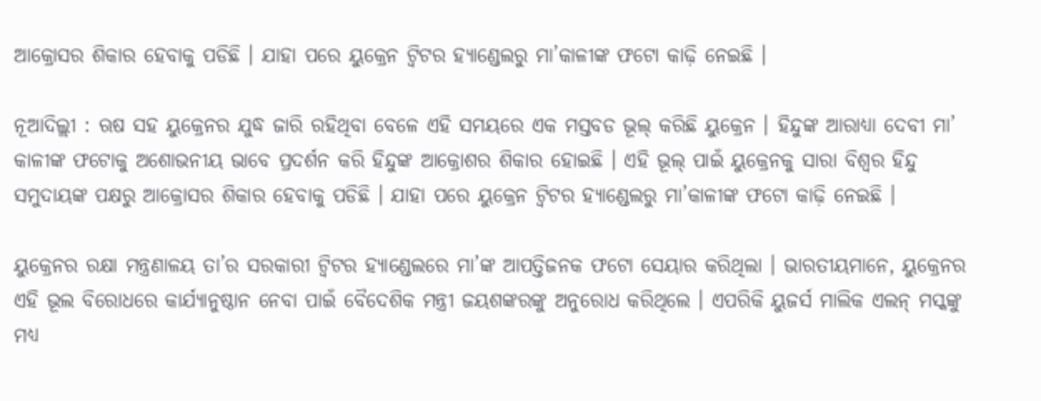ଆକ୍ରୋସର ଶିକାର ହେବାକୁ ପଡିଛି । ଯାହା ପରେ ୟୁକ୍ରେନ ଟ୍ଵିଟର ହ୍ୟାଣ୍ଡେଲରୁ ମା’କାଳୀଙ୍କ ଫଟୋ କାଢ଼ି ନେଇଛି ।

ନୂଆଦିଲ୍ଲୀ : ଋଷ ସହ ୟୁକ୍ରେନର ଯୁଦ୍ଧ ଜାରି ରହିଥିବା ବେଳେ ଏହି ସମୟରେ ଏକ ମସ୍ତବଡ ଭୂଲ୍‌ କରିଛି ୟୁକ୍ରେନ । ହିନ୍ଦୁଙ୍କ ଆରାଧ୍ୟା ଦେବୀ ମା’ କାଳୀଙ୍କ ଫଟୋକୁ ଅଶୋଭନୀୟ ଭାବେ ପ୍ରଦର୍ଶନ କରି ହିନ୍ଦୁଙ୍କ ଆକ୍ରୋଶର ଶିକାର ହୋଇଛି । ଏହି ଭୂଲ୍‌ ପାଇଁ ୟୁକ୍ରେନକୁ ସାରା ବିଶ୍ୱର ହିନ୍ଦୁ ସମୁଦାୟଙ୍କ ପକ୍ଷରୁ ଆକ୍ରୋସର ଶିକାର ହେବାକୁ ପଡିଛି । ଯାହା ପରେ ୟୁକ୍ରେନ ଟ୍ଵିଟର ହ୍ୟାଣ୍ଡେଲରୁ ମା’କାଳୀଙ୍କ ଫଟୋ କାଢ଼ି ନେଇଛି ।

ୟୁକ୍ରେନର ରକ୍ଷା ମନ୍ତ୍ରଣାଳୟ ତା’ର ସରକାରୀ ଟ୍ଵିଟର ହ୍ୟାଣ୍ଡେଲରେ ମା’ଙ୍କ ଆପତ୍ତିଜନକ ଫଟୋ ସେୟାର କରିଥିଲା । ଭାରତୀୟମାନେ, ୟୁକ୍ରେନର ଏହି ଭୂଲ ବିରୋଧରେ କାର୍ଯ୍ୟାନୁଷ୍ଠାନ ନେବା ପାଇଁ ବୈଦେଶିକ ମନ୍ତ୍ରୀ ଜୟଶଙ୍କରଙ୍କୁ ଅନୁରୋଧ କରିଥିଲେ । ଏପରିକି ୟୁଜର୍ସ ମାଲିକ ଏଲନ୍‌ ମସ୍କଙ୍କୁ ମଧ୍ୟ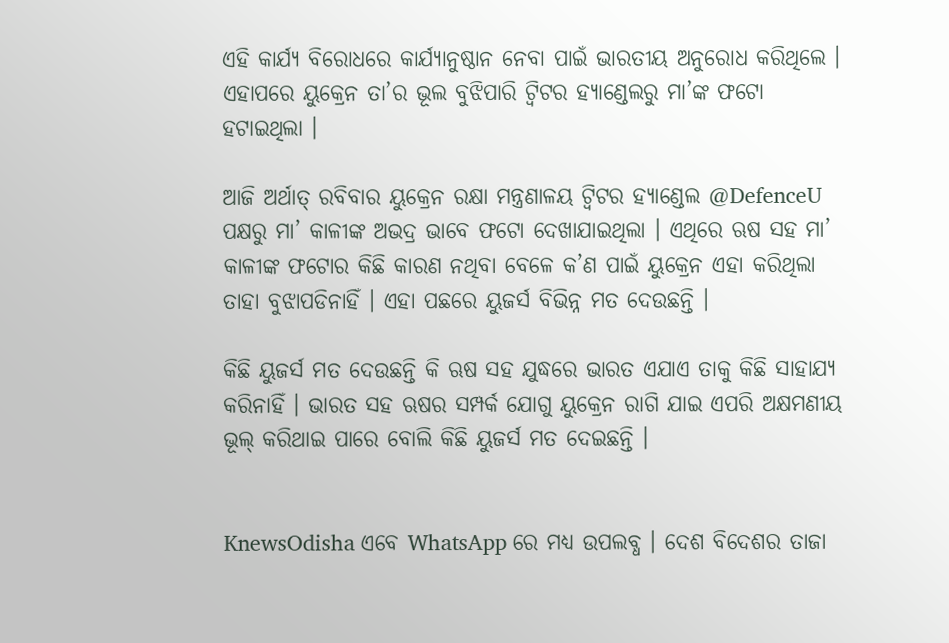ଏହି କାର୍ଯ୍ୟ ବିରୋଧରେ କାର୍ଯ୍ୟାନୁଷ୍ଠାନ ନେବା ପାଇଁ ଭାରତୀୟ ଅନୁରୋଧ କରିଥିଲେ । ଏହାପରେ ୟୁକ୍ରେନ ତା’ର ଭୂଲ ବୁଝିପାରି ଟ୍ଵିଟର ହ୍ୟାଣ୍ଡେଲରୁ ମା’ଙ୍କ ଫଟୋ ହଟାଇଥିଲା ।

ଆଜି ଅର୍ଥାତ୍‌ ରବିବାର ୟୁକ୍ରେନ ରକ୍ଷା ମନ୍ତ୍ରଣାଳୟ ଟ୍ଵିଟର ହ୍ୟାଣ୍ଡେଲ @DefenceU ପକ୍ଷରୁ ମା’ କାଳୀଙ୍କ ଅଭଦ୍ର ଭାବେ ଫଟୋ ଦେଖାଯାଇଥିଲା । ଏଥିରେ ଋଷ ସହ ମା’ କାଳୀଙ୍କ ଫଟୋର କିଛି କାରଣ ନଥିବା ବେଳେ କ’ଣ ପାଇଁ ୟୁକ୍ରେନ ଏହା କରିଥିଲା ତାହା ବୁଝାପଡିନାହିଁ । ଏହା ପଛରେ ୟୁଜର୍ସ ବିଭିନ୍ନ ମତ ଦେଉଛନ୍ତି ।

କିଛି ୟୁଜର୍ସ ମତ ଦେଉଛନ୍ତି କି ଋଷ ସହ ଯୁଦ୍ଧରେ ଭାରତ ଏଯାଏ ତାକୁ କିଛି ସାହାଯ୍ୟ କରିନାହିଁ । ଭାରତ ସହ ଋଷର ସମ୍ପର୍କ ଯୋଗୁ ୟୁକ୍ରେନ ରାଗି ଯାଇ ଏପରି ଅକ୍ଷମଣୀୟ ଭୂଲ୍‌ କରିଥାଇ ପାରେ ବୋଲି କିଛି ୟୁଜର୍ସ ମତ ଦେଇଛନ୍ତି ।


KnewsOdisha ଏବେ WhatsApp ରେ ମଧ୍ୟ ଉପଲବ୍ଧ । ଦେଶ ବିଦେଶର ତାଜା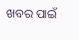ଖବର ପାଇଁ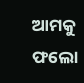ଆମକୁ ଫଲୋ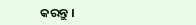କରନ୍ତୁ ।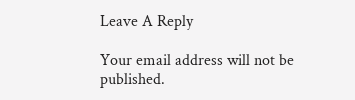Leave A Reply

Your email address will not be published.